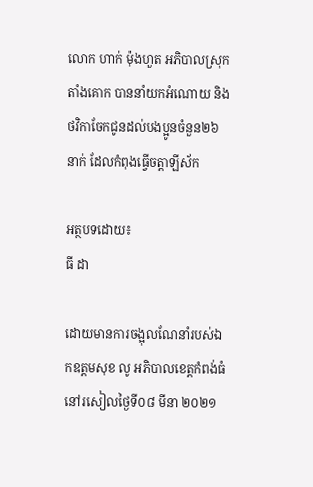លោក ហាក់ ម៉ុងហួត អភិបាលស្រុកតាំងគោក បាននាំយកអំណោយ និងថវិកាចែកជូនដល់បងប្អូនចំនួន២៦នាក់ ដែលកំពុងធ្វើចត្តាឡីស័ក

អត្ថបទដោយ៖
ធី ដា

ដោយមានការចង្អុលណែនាំរបស់ឯកឧត្តមសុខ លូ អភិបាលខេត្តកំពង់ធំ នៅរសៀលថ្ងៃទី០៨ មីនា ២០២១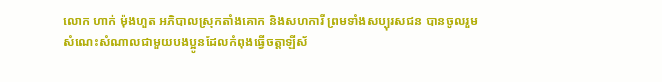លោក ហាក់ ម៉ុងហួត អភិបាលស្រុកតាំងគោក និងសហការី ព្រមទាំងសប្បុរសជន បានចូលរួមសំណេះសំណាលជាមួយបងប្អូនដែលកំពុងធ្វេីចត្តាឡីស័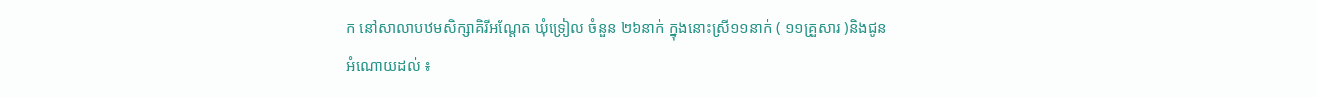ក នៅសាលាបឋមសិក្សាគិរីអណ្តែត ឃុំទ្រៀល ចំនួន ២៦នាក់ ក្នុងនោះស្រី១១នាក់ ( ១១គ្រួសារ )និងជូនអំណោយដល់ ៖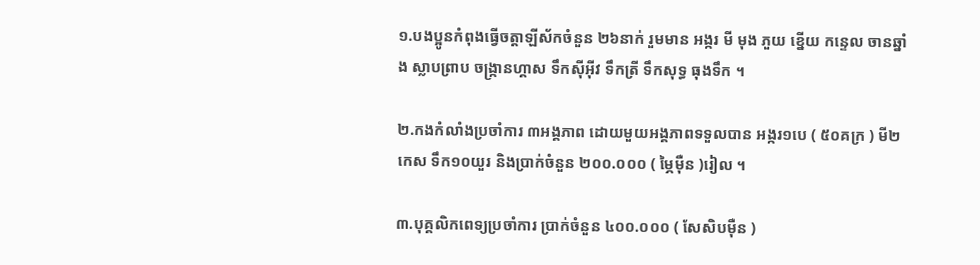១.បងប្អូនកំពុងធ្វេីចត្តាឡីស័កចំនួន ២៦នាក់ រួមមាន អង្ករ មី មុង ភួយ ខ្នេីយ កន្ទេល ចានឆ្នាំង ស្លាបព្រាប ចង្ក្រានហ្គាស ទឹកសុីអុីវ ទឹកត្រី ទឹកសុទ្ធ ធុងទឹក ។

២.កងកំលាំងប្រចាំការ ៣អង្គភាព ដោយមួយអង្គភាពទទួលបាន អង្ករ១បេ ( ៥០គក្រ ) មី២កេស ទឹក១០យួរ និងប្រាក់ចំនួន ២០០.០០០ ( ម្ភៃមុឺន )រៀល ។

៣.បុគ្គលិកពេទ្យប្រចាំការ ប្រាក់ចំនួន ៤០០.០០០ ( សែសិបមុឺន )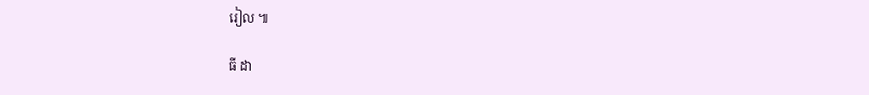រៀល ៕

ធី ដា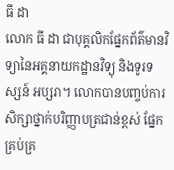ធី ដា
លោក ធី ដា ជាបុគ្គលិកផ្នែកព័ត៌មានវិទ្យានៃអគ្គនាយកដ្ឋានវិទ្យុ និងទូរទស្សន៍ អប្សរា។ លោកបានបញ្ចប់ការសិក្សាថ្នាក់បរិញ្ញាបត្រជាន់ខ្ពស់ ផ្នែកគ្រប់គ្រ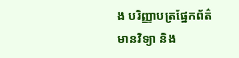ង បរិញ្ញាបត្រផ្នែកព័ត៌មានវិទ្យា និង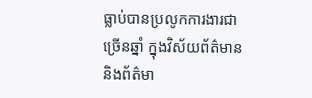ធ្លាប់បានប្រលូកការងារជាច្រើនឆ្នាំ ក្នុងវិស័យព័ត៌មាន និងព័ត៌មា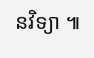នវិទ្យា ៕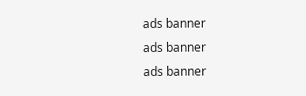ads banner
ads banner
ads banner